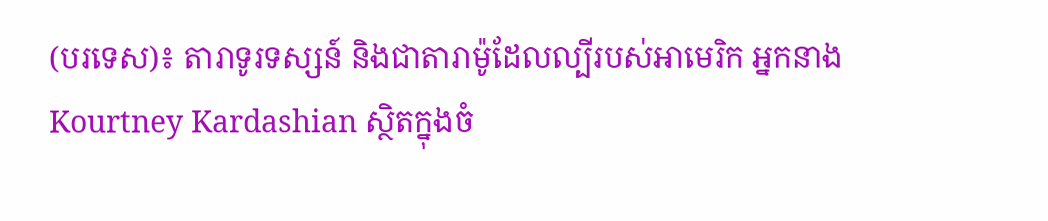(បរទេស)៖ តារាទូរទស្សន៍ និងជាតារាម៉ូដែលល្បីរបស់អាមេរិក អ្នកនាង Kourtney Kardashian ស្ថិតក្នុងចំ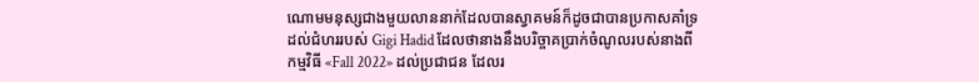ណោមមនុស្សជាងមួយលាននាក់ដែលបានស្វាគមន៍ក៏ដូចជាបានប្រកាសគាំទ្រ ដល់ជំហររបស់ Gigi Hadid ដែលថានាងនឹងបរិច្ចាគប្រាក់ចំណូលរបស់នាងពីកម្មវិធី «Fall 2022» ដល់ប្រជាជន ដែលរ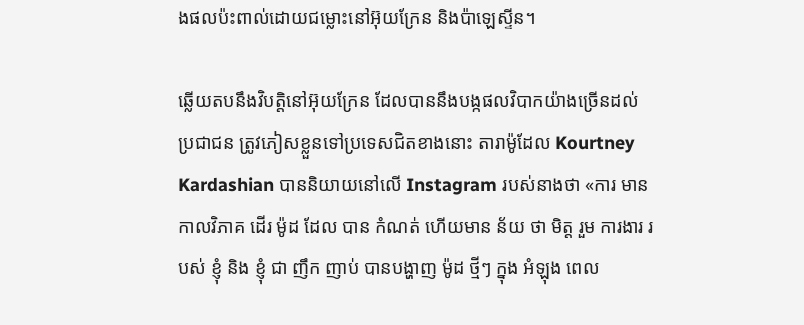ងផលប៉ះពាល់ដោយជម្លោះនៅអ៊ុយក្រែន និងប៉ាឡេស្ទីន។

ឆ្លើយតបនឹងវិបត្តិនៅអ៊ុយក្រែន ដែលបាននឹងបង្កផលវិបាកយ៉ាងច្រើនដល់ប្រជាជន ត្រូវភៀសខ្លួនទៅប្រទេសជិតខាងនោះ តារាម៉ូដែល Kourtney Kardashian បាននិយាយនៅលើ Instagram របស់នាងថា «ការ មាន កាលវិភាគ ដើរ ម៉ូដ ដែល បាន កំណត់ ហើយមាន ន័យ ថា មិត្ត រួម ការងារ របស់ ខ្ញុំ និង ខ្ញុំ ជា ញឹក ញាប់ បានបង្ហាញ ម៉ូដ ថ្មីៗ ក្នុង អំឡុង ពេល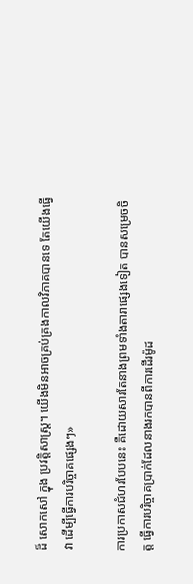ដ៏ សោកសៅ ក្នុង ប្រវត្តិសាស្ត្រ។ យើងមិនអាចគ្រប់គ្រងកាលវិភាគបានទេ តែយើងធ្វើវា ដើម្បីធ្វើការបរិច្ចាគផ្សេងៗ»

ការប្រកាសជំហរបែបនេះ គឺដោយសារតែនាងព្រមទាំងតារាផ្សេងទៀត បានសម្រេចចិត្ត ធ្វើការបរិច្ចាគប្រាក់ដែលនាងរកបានពីការដើរម៉ូដ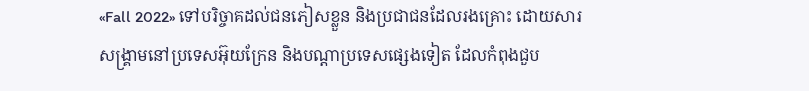«Fall 2022» ទៅបរិច្ចាគដល់ជនភៀសខ្លួន និងប្រជាជនដែលរងគ្រោះ ដោយសារសង្គ្រាមនៅប្រទេសអ៊ុយក្រែន និងបណ្តាប្រទេសផ្សេងទៀត ដែលកំពុងជួប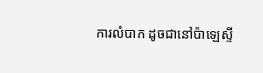ការលំបាក ដូចជានៅប៉ាឡេស្ទី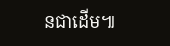នជាដើម៕